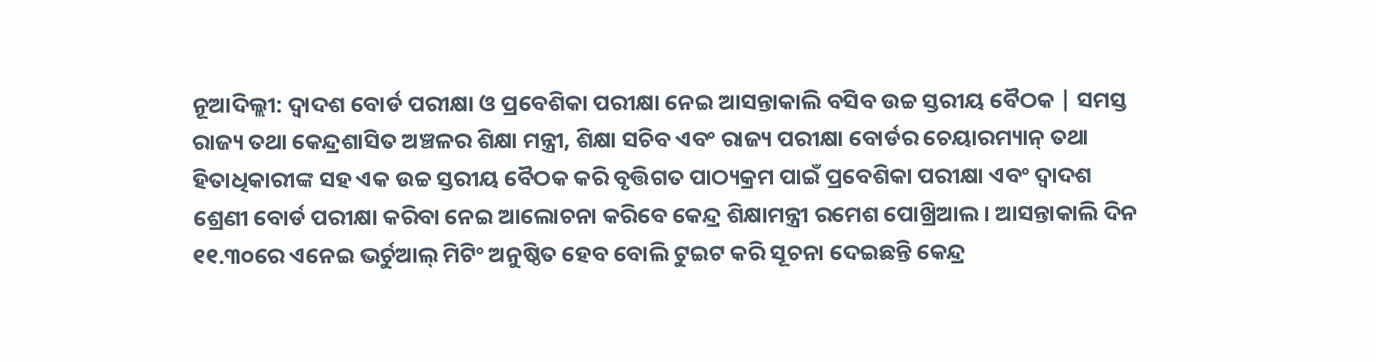ନୂଆଦିଲ୍ଲୀ: ଦ୍ୱାଦଶ ବୋର୍ଡ ପରୀକ୍ଷା ଓ ପ୍ରବେଶିକା ପରୀକ୍ଷା ନେଇ ଆସନ୍ତାକାଲି ବସିବ ଉଚ୍ଚ ସ୍ତରୀୟ ବୈଠକ | ସମସ୍ତ ରାଜ୍ୟ ତଥା କେନ୍ଦ୍ରଶାସିତ ଅଞ୍ଚଳର ଶିକ୍ଷା ମନ୍ତ୍ରୀ, ଶିକ୍ଷା ସଚିବ ଏବଂ ରାଜ୍ୟ ପରୀକ୍ଷା ବୋର୍ଡର ଚେୟାରମ୍ୟାନ୍ ତଥା ହିତାଧିକାରୀଙ୍କ ସହ ଏକ ଉଚ୍ଚ ସ୍ତରୀୟ ବୈଠକ କରି ବୃତ୍ତିଗତ ପାଠ୍ୟକ୍ରମ ପାଇଁ ପ୍ରବେଶିକା ପରୀକ୍ଷା ଏବଂ ଦ୍ୱାଦଶ ଶ୍ରେଣୀ ବୋର୍ଡ ପରୀକ୍ଷା କରିବା ନେଇ ଆଲୋଚନା କରିବେ କେନ୍ଦ୍ର ଶିକ୍ଷାମନ୍ତ୍ରୀ ରମେଶ ପୋଖ୍ରିଆଲ। ଆସନ୍ତାକାଲି ଦିନ ୧୧.୩୦ରେ ଏନେଇ ଭର୍ଚୁଆଲ୍ ମିଟିଂ ଅନୁଷ୍ଠିତ ହେବ ବୋଲି ଟୁଇଟ କରି ସୂଚନା ଦେଇଛନ୍ତି କେନ୍ଦ୍ର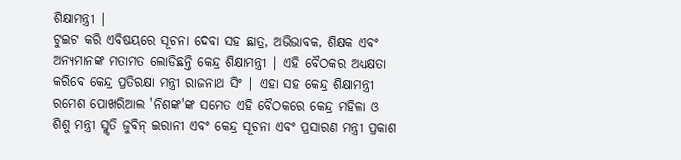ଶିକ୍ଷାମନ୍ତ୍ରୀ |
ଟୁଇଟ କରି ଏବିଷୟରେ ସୂଚନା ଦେବା ସହ ଛାତ୍ର, ଅଭିଭାବକ, ଶିକ୍ଷକ ଏବଂ ଅନ୍ୟମାନଙ୍କ ମତାମତ ଲୋଡିଛନ୍ତି କେନ୍ଦ୍ର ଶିକ୍ଷାମନ୍ତ୍ରୀ | ଏହି ବୈଠକର ଅଧ୍ୟକ୍ଷତା କରିବେ କେନ୍ଦ୍ର ପ୍ରତିରକ୍ଷା ମନ୍ତ୍ରୀ ରାଜନାଥ ସିଂ | ଏହା ସହ କେନ୍ଦ୍ର ଶିକ୍ଷାମନ୍ତ୍ରୀ ରମେଶ ପୋଖରିଆଲ 'ନିଶଙ୍କ'ଙ୍କ ସମେତ ଏହି ବୈଠକରେ କେନ୍ଦ୍ର ମହିଳା ଓ ଶିଶୁ ମନ୍ତ୍ରୀ ସ୍ମୃତି ଜୁବିନ୍ ଇରାନୀ ଏବଂ କେନ୍ଦ୍ର ସୂଚନା ଏବଂ ପ୍ରସାରଣ ମନ୍ତ୍ରୀ ପ୍ରକାଶ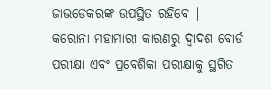ଜାଭଡେକରଙ୍କ ଉପସ୍ଥିତ ରହିବେ |
କରୋନା ମହାମାରୀ କାରଣରୁ ଦ୍ୱାଦଶ ବୋର୍ଡ ପରୀକ୍ଷା ଏବଂ ପ୍ରବେଶିକା ପରୀକ୍ଷାକୁ ସ୍ଥଗିତ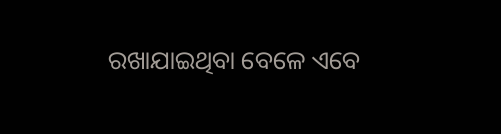ରଖାଯାଇଥିବା ବେଳେ ଏବେ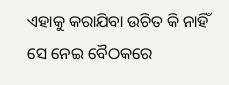ଏହାକୁ କରାଯିବା ଉଚିତ କି ନାହିଁ ସେ ନେଇ ବୈଠକରେ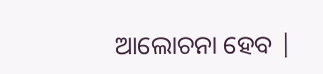ଆଲୋଚନା ହେବ |